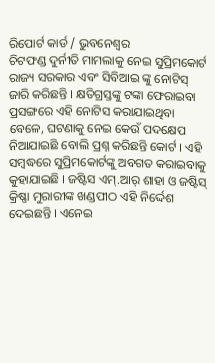ରିପୋର୍ଟ କାର୍ଡ / ଭୁବନେଶ୍ୱର
ଚିଟଫଣ୍ଡ ଦୁର୍ନୀତି ମାମଲାକୁ ନେଇ ସୁପ୍ରିମକୋର୍ଟ ରାଜ୍ୟ ସରକାର ଏବଂ ସିବିଆଇ ଙ୍କୁ ନୋଟିସ୍ ଜାରି କରିଛନ୍ତି । କ୍ଷତିଗ୍ରସ୍ତଙ୍କୁ ଟଙ୍କା ଫେରାଇବା ପ୍ରସଙ୍ଗରେ ଏହି ନୋଟିସ କରାଯାଇଥିବା ବେଳେ, ଘଟଣାକୁ ନେଇ କେଉଁ ପଦକ୍ଷେପ ନିଆଯାଇଛି ବୋଲି ପ୍ରଶ୍ନ କରିଛନ୍ତି କୋର୍ଟ । ଏହି ସମ୍ବଦ୍ଧରେ ସୁପ୍ରିମକୋର୍ଟଙ୍କୁ ଅବଗତ କରାଇବାକୁ କୁହାଯାଇଛି । ଜଷ୍ଟିସ ଏମ୍.ଆର୍ ଶାହା ଓ ଜଷ୍ଟିସ୍ କ୍ରିଷ୍ଣା ମୁରାରୀଙ୍କ ଖଣ୍ଡପୀଠ ଏହି ନିର୍ଦ୍ଦେଶ ଦେଇଛନ୍ତି । ଏନେଇ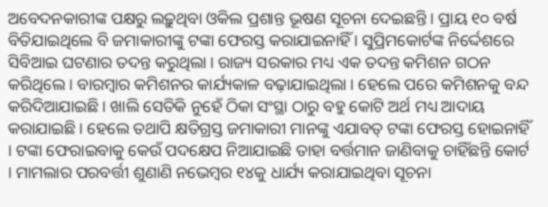ଅବେଦନକାରୀଙ୍କ ପକ୍ଷରୁ ଲଢ଼ୁଥିବା ଓକିଲ ପ୍ରଶାନ୍ତ ଭୂଷଣ ସୂଚନା ଦେଇଛନ୍ତି । ପ୍ରାୟ ୧୦ ବର୍ଷ ବିତିଯାଇଥିଲେ ବି ଜମାକାରୀଙ୍କୁ ଟଙ୍କା ଫେରସ୍ତ କରାଯାଇନାହିଁ । ସୁପ୍ରିମକୋର୍ଟଙ୍କ ନିର୍ଦ୍ଦେଶରେ ସିବିଆଇ ଘଟଣାର ତଦନ୍ତ କରୁଥିଲା । ରାଜ୍ୟ ସରକାର ମଧ୍ୟ ଏକ ତଦନ୍ତ କମିଶନ ଗଠନ କରିଥିଲେ । ବାରମ୍ବାର କମିଶନର କାର୍ଯ୍ୟକାଳ ବଢ଼ାଯାଇଥିଲା । ହେଲେ ପରେ କମିଶନକୁ ବନ୍ଦ କରିଦିଆଯାଇଛି । ଖାଲି ସେତିକି ନୁହେଁ ଠିକା ସଂସ୍ଥା ଠାରୁ ବହୁ କୋଟି ଅର୍ଥ ମଧ୍ୟ ଆଦାୟ କରାଯାଇଛି । ହେଲେ ତଥାପି କ୍ଷତିଗ୍ରସ୍ତ ଜମାକାରୀ ମାନଙ୍କୁ ଏଯାବତ୍ ଟଙ୍କା ଫେରସ୍ତ ହୋଇନାହିଁ । ଟଙ୍କା ଫେରାଇବାକୁ କେଉଁ ପଦକ୍ଷେପ ନିଆଯାଇଛି ତାହା ବର୍ତ୍ତମାନ ଜାଣିବାକୁ ଚାହିଁଛନ୍ତି କୋର୍ଟ । ମାମଲାର ପରବର୍ତ୍ତୀ ଶୁଣାଣି ନଭେମ୍ବର ୧୪କୁ ଧାର୍ଯ୍ୟ କରାଯାଇଥିବା ସୂଚନା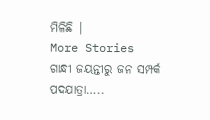ମିଳିଛି |
More Stories
ଗାନ୍ଧୀ ଜୟନ୍ତୀରୁ ଜନ ସମ୍ପର୍କ ପଦଯାତ୍ରା…..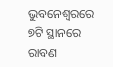ଭୁବନେଶ୍ବରରେ ୭ଟି ସ୍ଥାନରେ ରାବଣ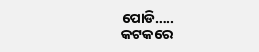ପୋଡି…..
କଟକରେ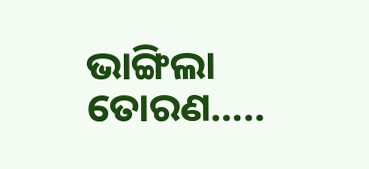ଭାଙ୍ଗିଲା ତୋରଣ…..